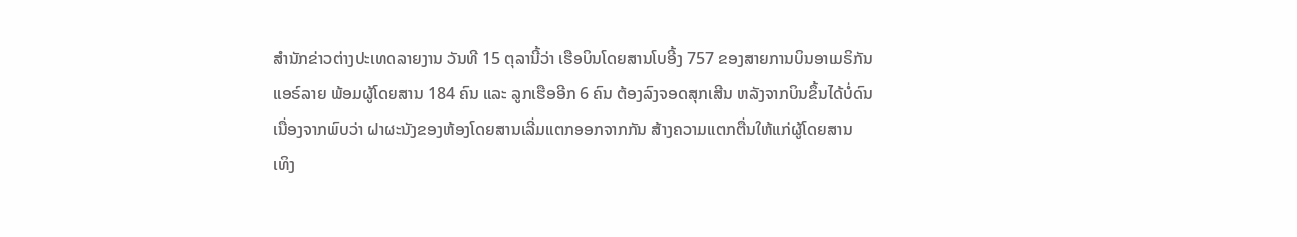ສຳນັກຂ່າວຕ່າງປະເທດລາຍງານ ວັນທີ 15 ຕຸລານີ້ວ່າ ເຮືອບິນໂດຍສານໂບອີ້ງ 757 ຂອງສາຍການບິນອາເມຣິກັນ
ແອຣ໌ລາຍ ພ້ອມຜູ້ໂດຍສານ 184 ຄົນ ແລະ ລູກເຮືອອີກ 6 ຄົນ ຕ້ອງລົງຈອດສຸກເສີນ ຫລັງຈາກບິນຂຶ້ນໄດ້ບໍ່ດົນ
ເນື່ອງຈາກພົບວ່າ ຝາຜະນັງຂອງຫ້ອງໂດຍສານເລີ່ມແຕກອອກຈາກກັນ ສ້າງຄວາມແຕກຕື່ນໃຫ້ແກ່ຜູ້ໂດຍສານ
ເທິງ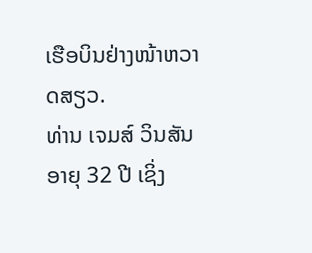ເຮືອບິນຢ່າງໜ້າຫວາດສຽວ.
ທ່ານ ເຈມສ໌ ວິນສັນ ອາຍຸ 32 ປີ ເຊິ່ງ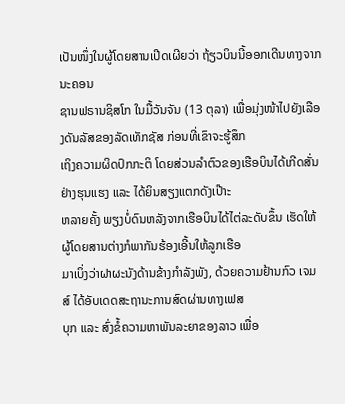ເປັນໜຶ່ງໃນຜູ້ໂດຍສານເປີດເຜີຍວ່າ ຖ້ຽວບິນນີ້ອອກເດີນທາງຈາກນະຄອນ
ຊານຟຣານຊິສໂກ ໃນມື້ວັນຈັນ (13 ຕຸລາ) ເພື່ອມຸ່ງໜ້າໄປຍັງເລືອງດັນລັສຂອງລັດເທັກຊັສ ກ່ອນທີ່ເຂົາຈະຮູ້ສຶກ
ເຖິງຄວາມຜິດປົກກະຕິ ໂດຍສ່ວນລຳຕົວຂອງເຮືອບິນໄດ້ເກີດສັ່ນຢ່າງຮຸນແຮງ ແລະ ໄດ້ຍິນສຽງແຕກດັງເປ໊າະ
ຫລາຍຄັ້ງ ພຽງບໍ່ດົນຫລັງຈາກເຮືອບິນໄດ້ໄຕ່ລະດັບຂຶ້ນ ເຮັດໃຫ້ຜູ້ໂດຍສານຕ່າງກໍພາກັນຮ້ອງເອີ້ນໃຫ້ລູກເຮືອ
ມາເບິ່ງວ່າຝາຜະນັງດ້ານຂ້າງກຳລັງພັງ, ດ້ວຍຄວາມຢ້ານກົວ ເຈມສ໌ ໄດ້ອັບເດດສະຖານະການສົດຜ່ານທາງເຟສ
ບຸກ ແລະ ສົ່ງຂໍ້ຄວາມຫາພັນລະຍາຂອງລາວ ເພື່ອ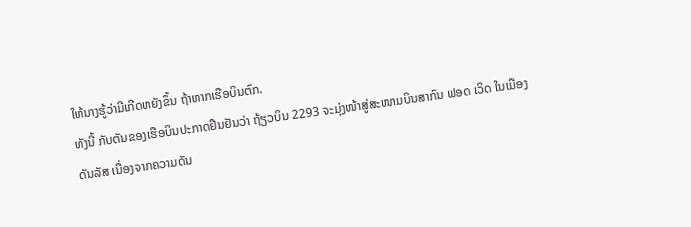ໃຫ້ນາງຮູ້ວ່າມີເກີດຫຍັງຂຶ້ນ ຖ້າຫາກເຮືອບິນຕົກ.
ທັງນີ້ ກັບຕັນຂອງເຮືອບິນປະກາດຢືນຢັນວ່າ ຖ້ຽວບິນ 2293 ຈະມຸ່ງໜ້າສູ່ສະໜາມບິນສາກົນ ຟອດ ເວິດ ໃນເມືອງ
ດັນລັສ ເນື່ອງຈາກຄວາມດັນ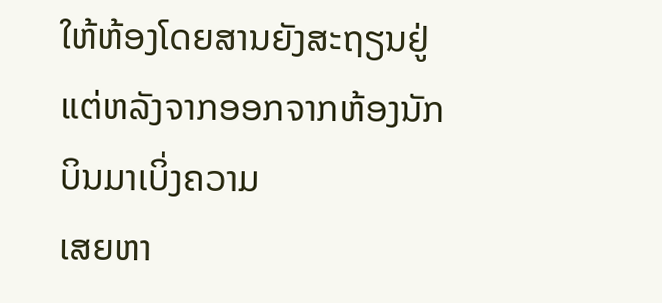ໃຫ້ຫ້ອງໂດຍສານຍັງສະຖຽນຢູ່ ແຕ່ຫລັງຈາກອອກຈາກຫ້ອງນັກບິນມາເບິ່ງຄວາມ
ເສຍຫາ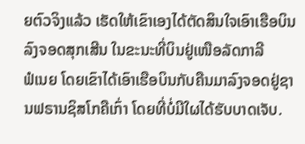ຍຕົວຈິງແລ້ວ ເຮັດໃຫ້ເຂົາເອງໄດ້ຕັດສິນໃຈເອົາເຮືອບິນລົງຈອດສຸກເສີນ ໃນຂະນະທີ່ບິນຢູ່ເໜືອລັດກາລີ
ຟໍເນຍ ໂດຍເຂົາໄດ້ເອົາເຮືອບິນກັບຄືນມາລົງຈອດຢູ່ຊານຟຣານຊິສໂກຄືເກົ່າ ໂດຍທີ່ບໍ່ມີໃຜໄດ້ຮັບບາດເຈັບ.